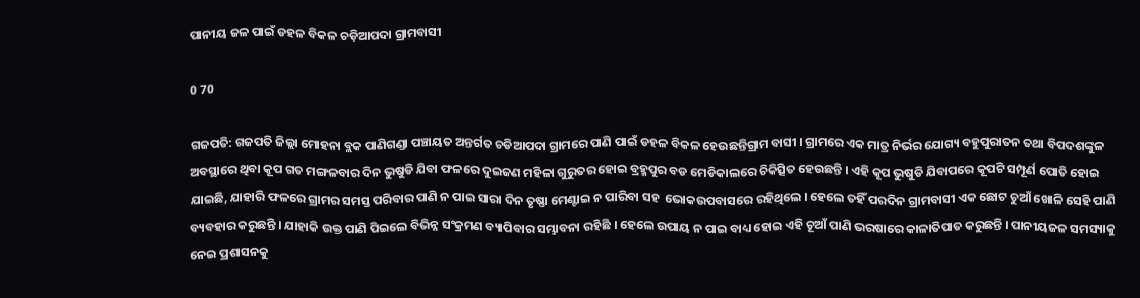ପାନୀୟ ଜଳ ପାଇଁ ଡହଳ ବିକଳ ଚଡ଼ିଆପଦା ଗ୍ରାମବାସୀ

0 70

ଗଜପତି: ଗଜପତି ଜିଲ୍ଲା ମୋହନା ବ୍ଲକ ପାଣିଗଣ୍ଡା ପଞ୍ଚାୟତ ଅନ୍ତର୍ଗତ ଚଡିଆପଦା ଗ୍ରାମରେ ପାଣି ପାଇଁ ଡହଳ ବିକଳ ହେଉଛନ୍ତିଗ୍ରାମ ବାସୀ । ଗ୍ରାମରେ ଏକ ମାତ୍ର ନିର୍ଭର ଯୋଗ୍ୟ ବହୁପୁରାତନ ତଥା ବିପଦଶଙ୍କୁଳ ଅବସ୍ଥାରେ ଥିବା କୂପ ଗତ ମଙ୍ଗଳବାର ଦିନ ଭୁଷୁଡି ଯିବା ଫଳରେ ଦୁଇଜଣ ମହିଳା ଗୁରୁତର ହୋଇ ବ୍ରହ୍ମପୁର ବଡ ମେଡିକାଲରେ ଚିକିତ୍ସିତ ହେଉଛନ୍ତି । ଏହି କୂପ ଭୁଷୁଡି ଯିବାପରେ କୂପଟି ସମ୍ପୂର୍ଣ ପୋତି ହୋଇ ଯାଇଛି, ଯାହାରି ଫଳରେ ଗ୍ରାମର ସମସ୍ତ ପରିବାର ପାଣି ନ ପାଇ ସାରା ଦିନ ତୃଷ୍ଣା ମେଣ୍ଟାଇ ନ ପାରିବା ସହ  ଭୋକଉପବାସରେ ରହିଥିଲେ । ହେଲେ ତହିଁ ପରଦିନ ଗ୍ରାମବାସୀ ଏକ ଛୋଟ ଚୁଆଁ ଖୋଳି ସେହି ପାଣି ବ୍ୟବହାର କରୁଛନ୍ତି । ଯାହାକି ଉକ୍ତ ପାଣି ପିଇଲେ ବିଭିନ୍ନ ସଂକ୍ରମଣ ବ୍ୟାପିବାର ସମ୍ଭାବନା ରହିଛି । ହେଲେ ଉପାୟ ନ ପାଇ ବାଧ୍ୟ ହୋଇ ଏହି ଚୂଆଁ ପାଣି ଭରଷାରେ କାଳାତିପାତ କରୁଛନ୍ତି । ପାନୀୟଜଳ ସମସ୍ୟାକୁ ନେଇ ପ୍ରଶାସନକୁ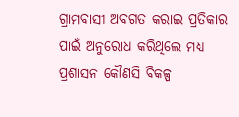ଗ୍ରାମବାସୀ ଅବଗତ କରାଇ ପ୍ରତିକାର ପାଇଁ ଅନୁରୋଧ କରିଥିଲେ ମଧ୍ୟ ପ୍ରଶାସନ କୌଣସି ବିକଳ୍ପ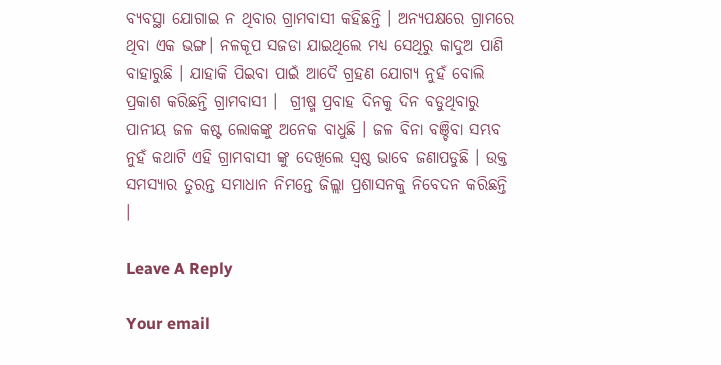ବ୍ୟବସ୍ଥା ଯୋଗାଇ ନ ଥିବାର ଗ୍ରାମବାସୀ କହିଛନ୍ତି । ଅନ୍ୟପକ୍ଷରେ ଗ୍ରାମରେ ଥିବା ଏକ ଭଙ୍ଗ। ନଳକୂପ ସଜଡା ଯାଇଥିଲେ ମଧ୍ୟ ସେଥିରୁ କାଦୁଅ ପାଣି ବାହାରୁଛି । ଯାହାକି ପିଇବା ପାଇଁ ଆଦୈ ଗ୍ରହଣ ଯୋଗ୍ୟ ନୁହଁ ବୋଲି ପ୍ରକାଶ କରିଛନ୍ତି ଗ୍ରାମବାସୀ ।  ଗ୍ରୀଷ୍ମ ପ୍ରବାହ ଦିନକୁ ଦିନ ବଡୁଥିବାରୁ ପାନୀୟ ଜଳ କଷ୍ଟ ଲୋକଙ୍କୁ ଅନେକ ବାଧୁଛି । ଜଳ ବିନା ବଞ୍ଚିବା ସମ୍ଭବ ନୁହଁ କଥାଟି ଏହି ଗ୍ରାମବାସୀ ଙ୍କୁ ଦେଖିଲେ ସ୍ଵଷ୍ଠ ଭାବେ ଜଣାପଡୁଛି । ଉକ୍ତ ସମସ୍ୟାର ତୁରନ୍ତ ସମାଧାନ ନିମନ୍ତେ ଜିଲ୍ଲା ପ୍ରଶାସନକୁ ନିବେଦନ କରିଛନ୍ତି ।

Leave A Reply

Your email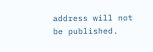address will not be published.